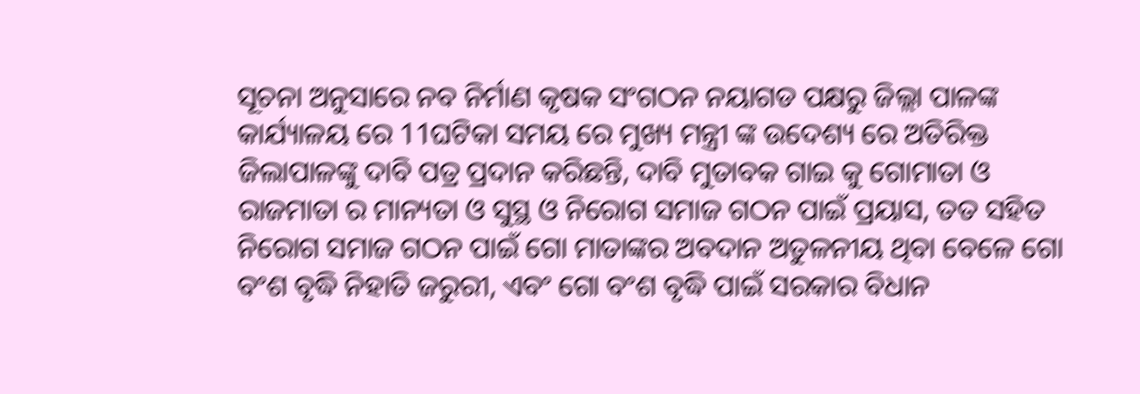ସୂଚନା ଅନୁସାରେ ନବ ନିର୍ମାଣ କୃଷକ ସଂଗଠନ ନୟାଗଡ ପକ୍ଷରୁ ଜିଲ୍ଲା ପାଳଙ୍କ କାର୍ଯ୍ୟାଳୟ ରେ 11ଘଟିକା ସମୟ ରେ ମୁଖ୍ୟ ମନ୍ତ୍ରୀ ଙ୍କ ଉଦେଶ୍ୟ ରେ ଅତିରିକ୍ତ ଜିଲାପାଳଙ୍କୁ ଦାବି ପତ୍ର ପ୍ରଦାନ କରିଛନ୍ତି, ଦାବି ମୁତାବକ ଗାଇ କୁ ଗୋମାତା ଓ ରାଜମାତା ର ମାନ୍ୟତା ଓ ସୁସ୍ଥ ଓ ନିରୋଗ ସମାଜ ଗଠନ ପାଇଁ ପ୍ରୟାସ, ତତ ସହିତ ନିରୋଗ ସମାଜ ଗଠନ ପାଇଁ ଗୋ ମାତାଙ୍କର ଅବଦାନ ଅତୁଳନୀୟ ଥିବା ବେଳେ ଗୋ ବଂଶ ବୃଦ୍ଧି ନିହାତି ଜରୁରୀ, ଏବଂ ଗୋ ବଂଶ ବୃଦ୍ଧି ପାଇଁ ସରକାର ବିଧାନ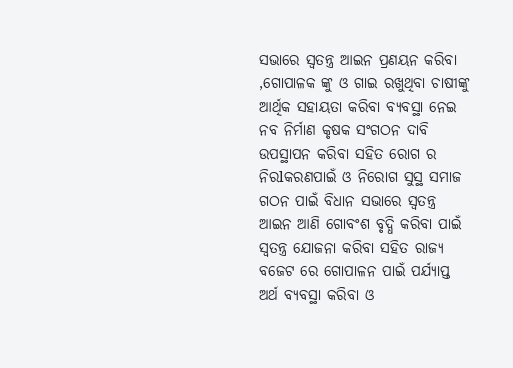ସଭାରେ ସ୍ୱତନ୍ତ୍ର ଆଇନ ପ୍ରଣୟନ କରିବା
,ଗୋପାଳକ ଙ୍କୁ ଓ ଗାଇ ରଖୁଥିବା ଚାଷୀଙ୍କୁ ଆର୍ଥିକ ସହାୟତା କରିବା ବ୍ୟବସ୍ଥା ନେଇ ନବ ନିର୍ମାଣ କୃଷକ ସଂଗଠନ ଦାବି ଉପସ୍ଥାପନ କରିବା ସହିତ ରୋଗ ର ନିରlକରଣପାଇଁ ଓ ନିରୋଗ ସୁସ୍ଥ ସମାଜ ଗଠନ ପାଇଁ ବିଧାନ ସଭାରେ ସ୍ୱତନ୍ତ୍ର ଆଇନ ଆଣି ଗୋବଂଶ ବୃଦ୍ଧି କରିବା ପାଇଁ ସ୍ୱତନ୍ତ୍ର ଯୋଜନା କରିବା ସହିତ ରାଜ୍ୟ ବଜେଟ ରେ ଗୋପାଳନ ପାଇଁ ପର୍ଯ୍ୟାପ୍ତ ଅର୍ଥ ବ୍ୟବସ୍ଥା କରିବା ଓ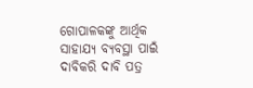ଗୋପାଳକଙ୍କୁ ଆର୍ଥିକ ସାହାଯ୍ୟ ବ୍ୟବସ୍ଥା ପାଇଁ ଦାବିକରି ଦାବି ପତ୍ର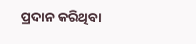ପ୍ରଦାନ କରିଥିବା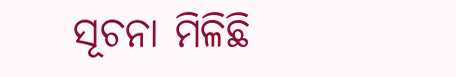ସୂଚନା ମିଳିଛି